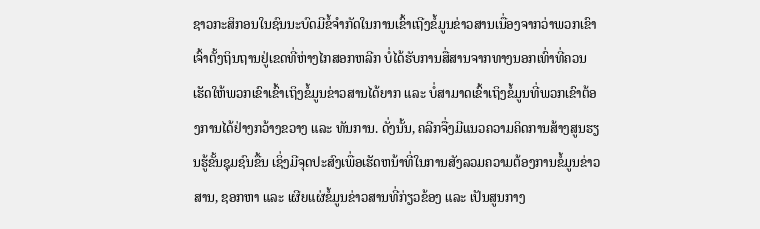ຊາວກະສິກອນໃນຊົນນະບົດມີຂໍ້ຈຳກັດໃນການເຂົ້າເຖີງຂໍ້ມູນຂ່າວສານເນື່ອງຈາກວ່າພວກເຂົາເຈົ້າຕັ້ງຖິນຖານຢູ່ເຂດທີ່ຫ່າງໄກສອກຫລີກ ບໍ່ໄດ້ຮັບການສື່ສານຈາກທາງນອກເທົ່າທີ່ຄວນ ເຮັດໃຫ້ພວກເຂົາເຂົ້າເຖິງຂໍ້ມູນຂ່າວສານໄດ້ຍາກ ແລະ ບໍ່ສາມາດເຂົ້າເຖິງຂໍ້ມູນທີ່ພວກເຂົາຕ້ອງການໄດ້ຢ່າງກວ້າງຂວາງ ແລະ ທັນການ. ດັ່ງນັ້ນ, ຄລີກຈື່ງມີແນວຄວາມຄິດການສ້າງສູນຮຽນຮູ້ຂັ້ນຊຸມຊົນຂື້ນ ເຊິ່ງມີຈຸດປະສົງເພື່ອເຮັດຫນ້າທີ່ໃນການສັງລວມຄວາມຕ້ອງການຂໍ້ມູນຂ່າວສານ, ຊອກຫາ ແລະ ເຜີຍແຜ່ຂໍ້ມູນຂ່າວສານທີ່ກ່ຽວຂ້ອງ ແລະ ເປັນສູນກາງ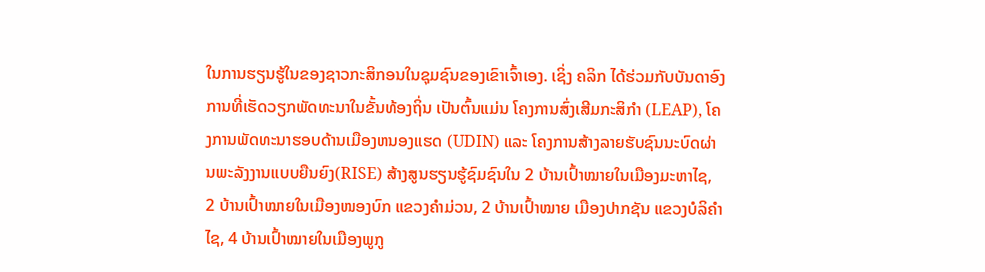ໃນການຮຽນຮູ້ໃນຂອງຊາວກະສິກອນໃນຊຸມຊົນຂອງເຂົາເຈົ້າເອງ. ເຊິ່ງ ຄລິກ ໄດ້ຮ່ວມກັບບັນດາອົງການທີ່ເຮັດວຽກພັດທະນາໃນຂັ້ນທ້ອງຖິ່ນ ເປັນຕົ້ນແມ່ນ ໂຄງການສົ່ງເສີມກະສິກຳ (LEAP), ໂຄງການພັດທະນາຮອບດ້ານເມືອງຫນອງແຮດ (UDIN) ແລະ ໂຄງການສ້າງລາຍຮັບຊົນນະບົດຜ່ານພະລັງງານແບບຍືນຍົງ(RISE) ສ້າງສູນຮຽນຮູ້ຊົມຊົນໃນ 2 ບ້ານເປົ້າໝາຍໃນເມືອງມະຫາໄຊ, 2 ບ້ານເປົ້າໝາຍໃນເມືອງໜອງບົກ ແຂວງຄຳມ່ວນ, 2 ບ້ານເປົ້າໝາຍ ເມືອງປາກຊັນ ແຂວງບໍລິຄຳໄຊ, 4 ບ້ານເປົ້າໝາຍໃນເມືອງພູກູ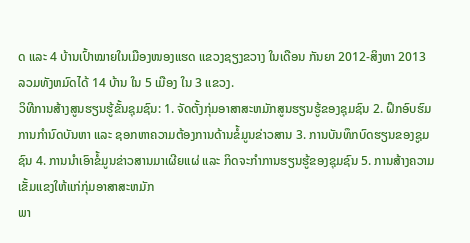ດ ແລະ 4 ບ້ານເປົ້າໝາຍໃນເມືອງໜອງແຮດ ແຂວງຊຽງຂວາງ ໃນເດືອນ ກັນຍາ 2012-ສິງຫາ 2013 ລວມທັງຫມົດໄດ້ 14 ບ້ານ ໃນ 5 ເມືອງ ໃນ 3 ແຂວງ.
ວິທີການສ້າງສູນຮຽນຮູ້ຂັ້ນຊຸມຊົນ: 1. ຈັດຕັ້ງກຸ່ມອາສາສະຫມັກສູນຮຽນຮູ້ຂອງຊຸມຊົນ 2. ຝຶກອົບຮົມການກຳນົດບັນຫາ ແລະ ຊອກຫາຄວາມຕ້ອງການດ້ານຂໍ້ມູນຂ່າວສານ 3. ການບັນທຶກບົດຮຽນຂອງຊູມຊົນ 4. ການນຳເອົາຂໍ້ມູນຂ່າວສານມາເຜີຍແຜ່ ແລະ ກິດຈະກຳການຮຽນຮູ້ຂອງຊຸມຊົນ 5. ການສ້າງຄວາມເຂັ້ມແຂງໃຫ້ແກ່ກຸ່ມອາສາສະຫມັກ
ພາ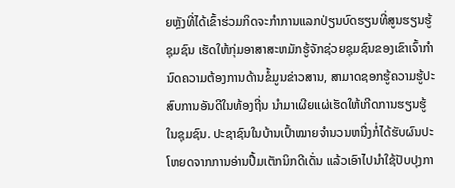ຍຫຼັງທີ່ໄດ້ເຂົ້າຮ່ວມກິດຈະກຳການແລກປ່ຽນບົດຮຽນທີ່ສູນຮຽນຮູ້ຊຸມຊົນ ເຮັດໃຫ້ກຸ່ມອາສາສະຫມັກຮູ້ຈັກຊ່ວຍຊຸມຊົນຂອງເຂົາເຈົ້າກຳນົດຄວາມຕ້ອງການດ້ານຂໍ້ມູນຂ່າວສານ, ສາມາດຊອກຮູ້ຄວາມຮູ້ປະສົບການອັນດີໃນທ້ອງຖີ່ນ ນໍາມາເຜີຍແຜ່ເຮັດໃຫ້ເກີດການຮຽນຮູ້ໃນຊຸມຊົນ. ປະຊາຊົນໃນບ້ານເປົ້າໝາຍຈຳນວນຫນື່ງກໍ່ໄດ້ຮັບຜົນປະໂຫຍດຈາກການອ່ານປື້ມເຕັກນິກດີເດັ່ນ ແລ້ວເອົາໄປນຳໃຊ້ປັບປຸງກາ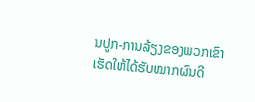ນປູກ-ການລ້ຽງຂອງພວກເຂົາເຮັດໃຫ້ໄດ້ຮັບໝາກຜົນດີ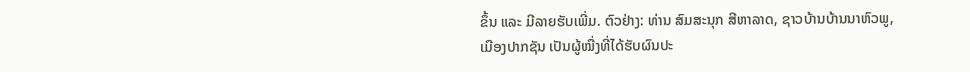ຂຶ້ນ ແລະ ມີລາຍຮັບເພີ່ມ. ຕົວຢ່າງ: ທ່ານ ສົມສະນຸກ ສີຫາລາດ, ຊາວບ້ານບ້ານນາຫົວພູ, ເມືອງປາກຊັນ ເປັນຜູ້ໝື່ງທີ່ໄດ້ຮັບຜົນປະ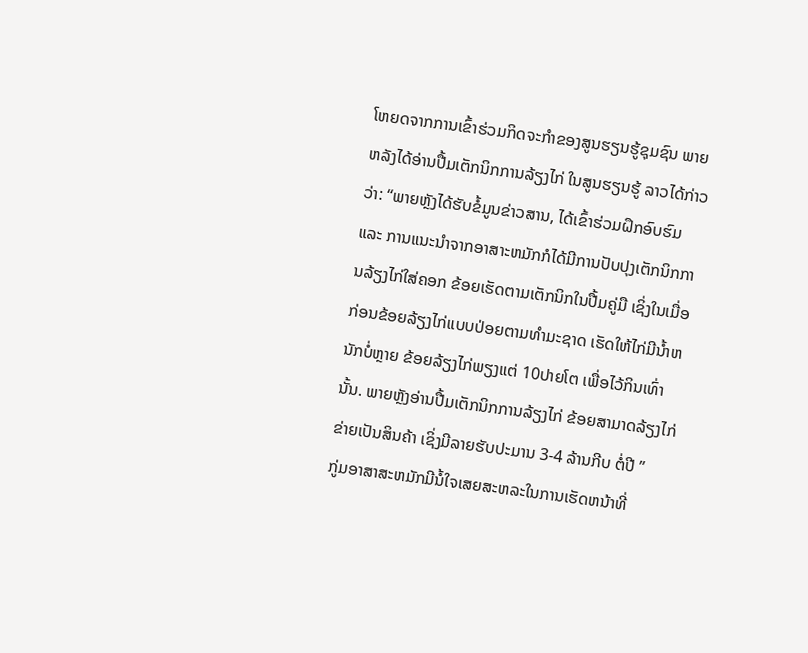ໂຫຍດຈາກການເຂົ້າຮ່ວມກິດຈະກຳຂອງສູນຮຽນຮູ້ຊຸມຊົນ ພາຍຫລັງໄດ້ອ່ານປື້ມເຕັກນິກການລ້ຽງໄກ່ ໃນສູນຮຽນຮູ້ ລາວໄດ້ກ່າວວ່າ: “ພາຍຫຼັງໄດ້ຮັບຂໍ້ມູນຂ່າວສານ, ໄດ້ເຂົ້າຮ່ວມຝຶກອົບຮົມ ແລະ ການແນະນຳຈາກອາສາະຫມັກກໍໄດ້ມີການປັບປຸງເຕັກນິກການລ້ຽງໄກ່ໃສ່ຄອກ ຂ້ອຍເຮັດຕາມເຕັກນິກໃນປື້ມຄູ່ມື ເຊິ່ງໃນເມື່ອກ່ອນຂ້ອຍລ້ຽງໄກ່ແບບປ່ອຍຕາມທຳມະຊາດ ເຮັດໃຫ້ໄກ່ມີນ້ຳຫນັກບໍ່ຫຼາຍ ຂ້ອຍລ້ຽງໄກ່ພຽງແຕ່ 10ປາຍໂຕ ເພື່ອໄວ້ກິນເທົ່ານັ້ນ. ພາຍຫຼັງອ່ານປື້ມເຕັກນິກການລ້ຽງໄກ່ ຂ້ອຍສາມາດລ້ຽງໄກ່ຂ່າຍເປັນສິນຄ້າ ເຊິ່ງມີລາຍຮັບປະມານ 3-4 ລ້ານກີບ ຕໍ່ປີ ”
ກູ່ມອາສາສະຫມັກມີນໍ້ໃຈເສຍສະຫລະໃນການເຮັດຫນ້າທີ່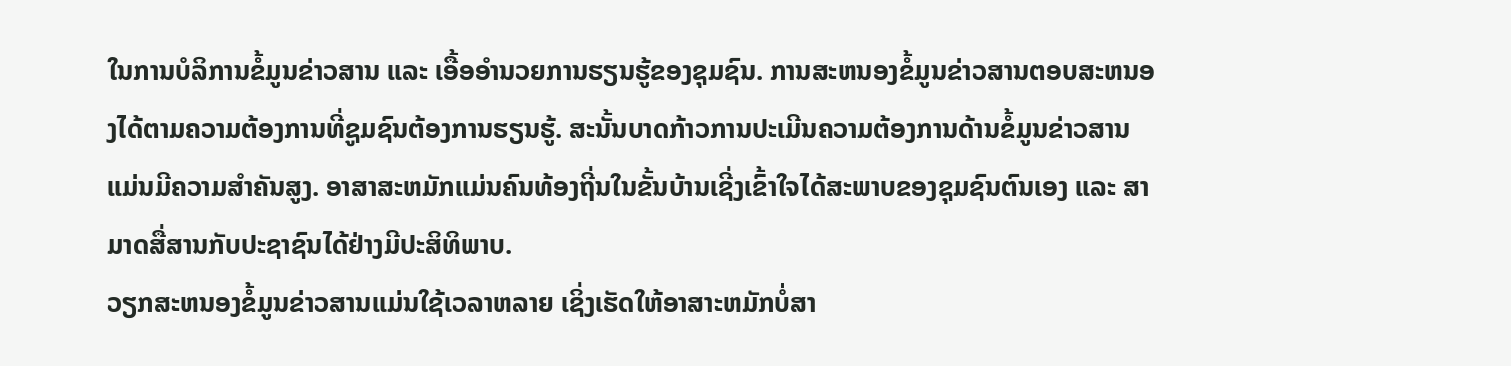ໃນການບໍລິການຂໍ້ມູນຂ່າວສານ ແລະ ເອື້ອອຳນວຍການຮຽນຮູ້ຂອງຊຸມຊົນ. ການສະຫນອງຂໍ້ມູນຂ່າວສານຕອບສະຫນອງໄດ້ຕາມຄວາມຕ້ອງການທີ່ຊູມຊົນຕ້ອງການຮຽນຮູ້. ສະນັ້ນບາດກ້າວການປະເມີນຄວາມຕ້ອງການດ້ານຂໍ້ມູນຂ່າວສານແມ່ນມີຄວາມສຳຄັນສູງ. ອາສາສະຫມັກແມ່ນຄົນທ້ອງຖີ່ນໃນຂັ້ນບ້ານເຊີ່ງເຂົ້າໃຈໄດ້ສະພາບຂອງຊຸມຊົນຕົນເອງ ແລະ ສາມາດສື່ສານກັບປະຊາຊົນໄດ້ຢ່າງມີປະສິທິພາບ.
ວຽກສະຫນອງຂໍ້ມູນຂ່າວສານແມ່ນໃຊ້ເວລາຫລາຍ ເຊິ່ງເຮັດໃຫ້ອາສາະຫມັກບໍ່ສາ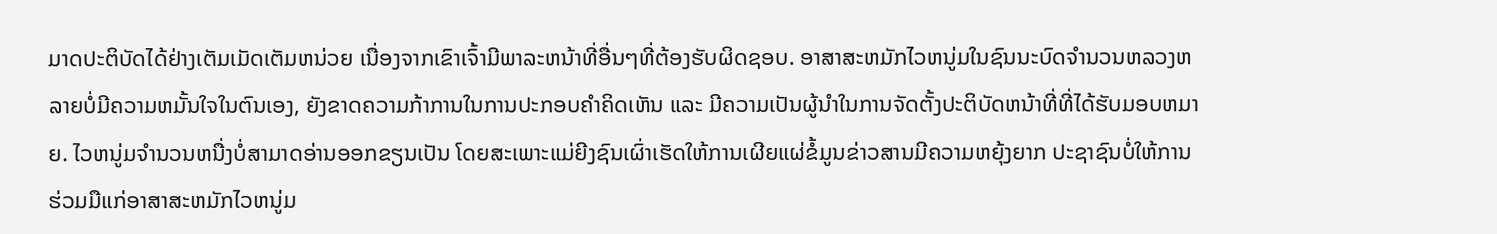ມາດປະຕິບັດໄດ້ຢ່າງເຕັມເມັດເຕັມຫນ່ວຍ ເນື່ອງຈາກເຂົາເຈົ້າມີພາລະຫນ້າທີ່ອື່ນໆທີ່ຕ້ອງຮັບຜິດຊອບ. ອາສາສະຫມັກໄວຫນູ່ມໃນຊົນນະບົດຈຳນວນຫລວງຫລາຍບໍ່ມີຄວາມຫມັ້ນໃຈໃນຕົນເອງ, ຍັງຂາດຄວາມກ້າການໃນການປະກອບຄໍາຄິດເຫັນ ແລະ ມີຄວາມເປັນຜູ້ນໍາໃນການຈັດຕັ້ງປະຕິບັດຫນ້າທີ່ທີ່ໄດ້ຮັບມອບຫມາຍ. ໄວຫນູ່ມຈໍານວນຫນື່ງບໍ່ສາມາດອ່ານອອກຂຽນເປັນ ໂດຍສະເພາະແມ່ຍີງຊົນເຜົ່າເຮັດໃຫ້ການເຜີຍແຜ່ຂໍ້ມູນຂ່າວສານມີຄວາມຫຍຸ້ງຍາກ ປະຊາຊົນບໍ່ໃຫ້ການຮ່ວມມືແກ່ອາສາສະຫມັກໄວຫນູ່ມ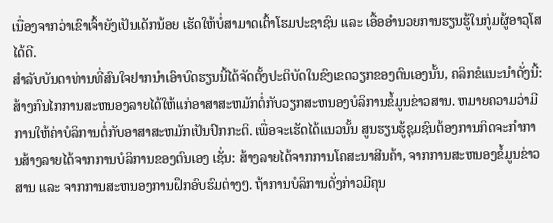ເນື່ອງຈາກວ່າເຂົາເຈົ້າຍັງເປັນເດັກນ້ອຍ ເຮັດໃຫ້ບໍ່ສາມາດເຕົ້າໂຮມປະຊາຊົນ ແລະ ເອື້ອອໍານວຍການຮຽນຮູ້ໃນກູ່ມຜູ້ອາວຸໂສໄດ້ດີ.
ສຳລັບບັນດາທ່ານທີ່ສົນໃຈຢາກນໍາເອົາບົດຮຽນນີ້ໄດ້ຈັດຕັ້ງປະຕິບັດໃນຂົງເຂດວຽກຂອງຕົນເອງນັ້ນ, ຄລິກຂໍແນະນຳດັ່ງນີ້: ສ້າງກົນໄກການສະຫນອງລາຍໄດ້ໃຫ້ແກ່ອາສາສະຫມັກຕໍ່ກັບວຽກສະຫນອງບໍລິການຂໍ້ມູນຂ່າວສານ. ຫມາຍຄວາມວ່າມີການໃຫ້ຄ່າບໍລິການຕໍ່ກັບອາສາສະຫມັກເປັນປົກກະຕິ. ເພື່ອຈະເຮັດໄດ້ແນວນັ້ນ ສູນຮຽນຮູ້ຊຸມຊົນຕ້ອງການກິດຈະກຳການສ້າງລາຍໄດ້ຈາກການບໍລິການຂອງຕົນເອງ ເຊັ່ນ: ສ້າງລາຍໄດ້ຈາກການໂຄສະນາສີນຄ້າ, ຈາກການສະຫນອງຂໍ້ມູນຂ່າວສານ ແລະ ຈາກການສະຫນອງການຝຶກອົບຮົມຕ່າງໆ. ຖ້າການບໍລິການດັ່ງກ່າວມີຄຸນ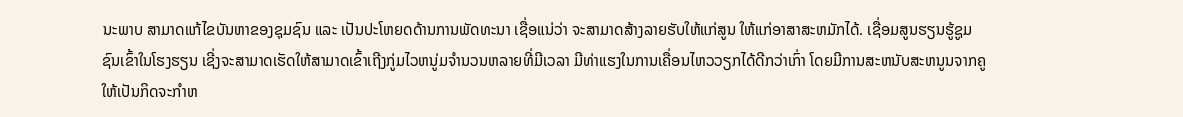ນະພາບ ສາມາດແກ້ໄຂບັນຫາຂອງຊຸມຊົນ ແລະ ເປັນປະໂຫຍດດ້ານການພັດທະນາ ເຊື່ອແນ່ວ່າ ຈະສາມາດສ້າງລາຍຮັບໃຫ້ແກ່ສູນ ໃຫ້ແກ່ອາສາສະຫມັກໄດ້. ເຊື່ອມສູນຮຽນຮູ້ຊູມຊົນເຂົ້າໃນໂຮງຮຽນ ເຊີ່ງຈະສາມາດເຮັດໃຫ້ສາມາດເຂົ້າເຖີງກູ່ມໄວຫນູ່ມຈຳນວນຫລາຍທີ່ມີເວລາ ມີທ່າແຮງໃນການເຄື່ອນໄຫວວຽກໄດ້ດີກວ່າເກົ່າ ໂດຍມີການສະຫນັບສະຫນູນຈາກຄູໃຫ້ເປັນກິດຈະກຳຫ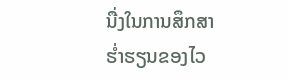ນື່ງໃນການສຶກສາຮໍ່າຮຽນຂອງໄວ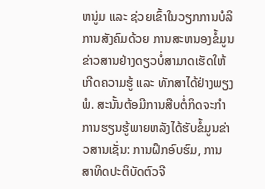ຫນູ່ມ ແລະ ຊ່ວຍເຂົ້າໃນວຽກການບໍລິການສັງຄົມດ້ວຍ ການສະຫນອງຂໍ້ມູນຂ່າວສານຢ່າງດຽວບໍ່ສາມາດເຮັດໃຫ້ເກີດຄວາມຮູ້ ແລະ ທັກສາໄດ້ຢ່າງພຽງພໍ. ສະນັ້ນຕ້ອມີການສືບຕໍ່ກິດຈະກຳການຮຽນຮູ້ພາຍຫລັງໄດ້ຮັບຂໍ້ມູນຂ່າວສານເຊັ່ນ: ການຝຶກອົບຮົມ, ການສາທິດປະຕິບັດຕົວຈີ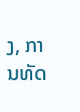ງ, ການທັດ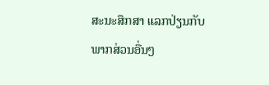ສະນະສຶກສາ ແລກປ່ຽນກັບພາກສ່ວນອື່ນໆ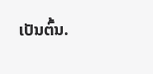ເປັນຕົ້ນ.